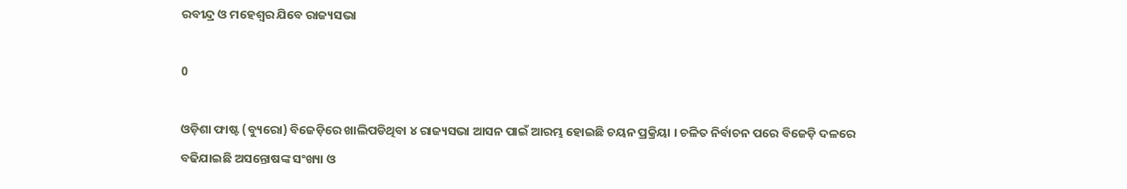ରବୀନ୍ଦ୍ର ଓ ମହେଶ୍ୱର ଯିବେ ରାଜ୍ୟସଭା

0

ଓଡ଼ିଶା ଫାଷ୍ଟ (ବ୍ୟୁରୋ) ବିଜେଡ଼ିରେ ଖାଲିପଡିଥିବା ୪ ରାଜ୍ୟସଭା ଆସନ ପାଇଁ ଆରମ୍ଭ ହୋଇଛି ଚୟନ ପ୍ରକ୍ରିୟା । ଚଳିତ ନିର୍ବାଚନ ପରେ ବିଜେଡ଼ି ଦଳରେ ବଢିଯାଇଛି ଅସନ୍ତୋଷଙ୍କ ସଂଖ୍ୟା ଓ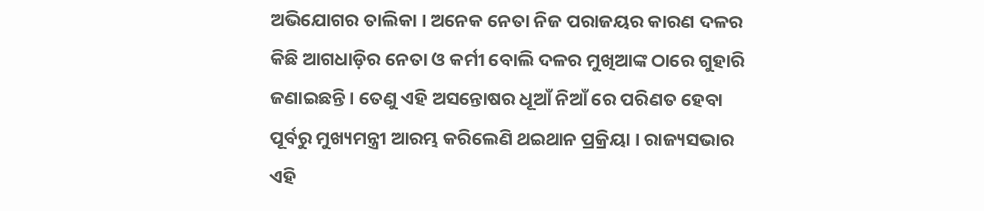ଅଭିଯୋଗର ତାଲିକା । ଅନେକ ନେତା ନିଜ ପରାଜୟର କାରଣ ଦଳର କିଛି ଆଗଧାଡ଼ିର ନେତା ଓ କର୍ମୀ ବୋଲି ଦଳର ମୁଖିଆଙ୍କ ଠାରେ ଗୁହାରି ଜଣାଇଛନ୍ତି । ତେଣୁ ଏହି ଅସନ୍ତୋଷର ଧୂଆଁ ନିଆଁ ରେ ପରିଣତ ହେବା ପୂର୍ବରୁ ମୁଖ୍ୟମନ୍ତ୍ରୀ ଆରମ୍ଭ କରିଲେଣି ଥଇଥାନ ପ୍ରକ୍ରିୟା । ରାଜ୍ୟସଭାର ଏହି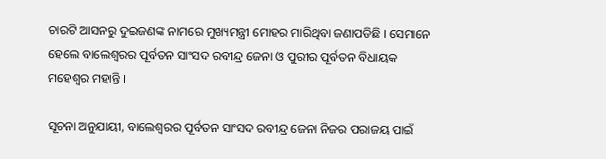ଚାରଟି ଆସନରୁ ଦୁଇଜଣଙ୍କ ନାମରେ ମୁଖ୍ୟମନ୍ତ୍ରୀ ମୋହର ମାରିଥିବା ଜଣାପଡିଛି । ସେମାନେ ହେଲେ ବାଲେଶ୍ୱରର ପୂର୍ବତନ ସାଂସଦ ରବୀନ୍ଦ୍ର ଜେନା ଓ ପୁରୀର ପୂର୍ବତନ ବିଧାୟକ ମହେଶ୍ୱର ମହାନ୍ତି ।

ସୂଚନା ଅନୁଯାୟୀ, ବାଲେଶ୍ବରର ପୂର୍ବତନ ସାଂସଦ ରବୀନ୍ଦ୍ର ଜେନା ନିଜର ପରାଜୟ ପାଇଁ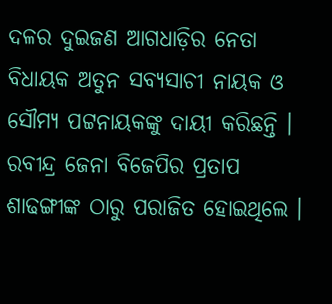ଦଳର ଦୁଇଜଣ ଆଗଧାଡ଼ିର ନେତା ବିଧାୟକ ଅତୁନ ସବ୍ୟସାଚୀ ନାୟକ ଓ ସୌମ୍ୟ ପଟ୍ଟନାୟକଙ୍କୁ ଦାୟୀ କରିଛନ୍ତି । ରବୀନ୍ଦ୍ର ଜେନା ବିଜେପିର ପ୍ରତାପ ଶାଢଙ୍ଗୀଙ୍କ ଠାରୁ ପରାଜିତ ହୋଇଥିଲେ ।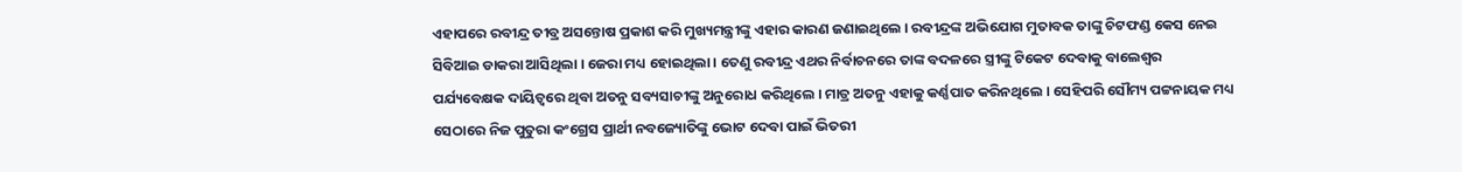ଏହାପରେ ରବୀନ୍ଦ୍ର ତୀବ୍ର ଅସନ୍ତୋଷ ପ୍ରକାଶ କରି ମୁଖ୍ୟମନ୍ତ୍ରୀଙ୍କୁ ଏହାର କାରଣ ଜଣାଇଥିଲେ । ରବୀନ୍ଦ୍ରଙ୍କ ଅଭିଯୋଗ ମୁତାବକ ତାଙ୍କୁ ଚିଟଫଣ୍ଡ କେସ ନେଇ ସିବିଆଇ ଡାକରା ଆସିଥିଲା । ଜେରା ମଧ୍ୟ ହୋଇଥିଲା । ତେଣୁ ରବୀନ୍ଦ୍ର ଏଥର ନିର୍ବାଚନରେ ତାଙ୍କ ବଦଳରେ ସ୍ତ୍ରୀଙ୍କୁ ଟିକେଟ ଦେବାକୁ ବାଲେଶ୍ଵର ପର୍ଯ୍ୟବେକ୍ଷକ ଦାୟିତ୍ୱରେ ଥିବା ଅତନୁ ସବ୍ୟସାଚୀଙ୍କୁ ଅନୁରୋଧ କରିଥିଲେ । ମାତ୍ର ଅତନୁ ଏହାକୁ କର୍ଣ୍ଣପାତ କରିନଥିଲେ । ସେହିପରି ସୌମ୍ୟ ପଟ୍ଟନାୟକ ମଧ୍ୟ ସେଠାରେ ନିଜ ପୁତୁରା କଂଗ୍ରେସ ପ୍ରାର୍ଥୀ ନବଜ୍ୟୋତିଙ୍କୁ ଭୋଟ ଦେବା ପାଇଁ ଭିତରୀ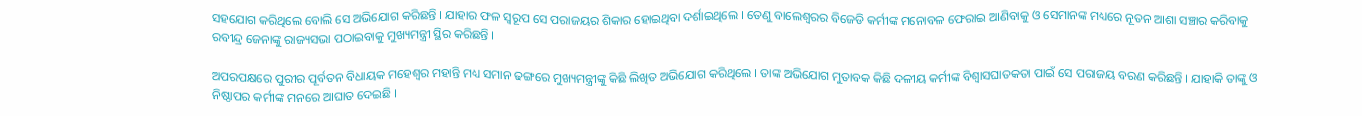ସହଯୋଗ କରିଥିଲେ ବୋଲି ସେ ଅଭିଯୋଗ କରିଛନ୍ତି । ଯାହାର ଫଳ ସ୍ୱରୂପ ସେ ପରାଜୟର ଶିକାର ହୋଇଥିବା ଦର୍ଶାଇଥିଲେ । ତେଣୁ ବାଲେଶ୍ଵରର ବିଜେଡି କର୍ମୀଙ୍କ ମନୋବଳ ଫେରାଇ ଆଣିବାକୁ ଓ ସେମାନଙ୍କ ମଧ୍ୟରେ ନୂତନ ଆଶା ସଞ୍ଚାର କରିବାକୁ ରବୀନ୍ଦ୍ର ଜେନାଙ୍କୁ ରାଜ୍ୟସଭା ପଠାଇବାକୁ ମୁଖ୍ୟମନ୍ତ୍ରୀ ସ୍ଥିର କରିଛନ୍ତି ।

ଅପରପକ୍ଷରେ ପୁରୀର ପୂର୍ବତନ ବିଧାୟକ ମହେଶ୍ୱର ମହାନ୍ତି ମଧ୍ୟ ସମାନ ଢଙ୍ଗରେ ମୁଖ୍ୟମନ୍ତ୍ରୀଙ୍କୁ କିଛି ଲିଖିତ ଅଭିଯୋଗ କରିଥିଲେ । ତାଙ୍କ ଅଭିଯୋଗ ମୁତାବକ କିଛି ଦଳୀୟ କର୍ମୀଙ୍କ ବିଶ୍ୱାସଘାତକତା ପାଇଁ ସେ ପରାଜୟ ବରଣ କରିଛନ୍ତି । ଯାହାକି ତାଙ୍କୁ ଓ ନିଷ୍ଠାପର କର୍ମୀଙ୍କ ମନରେ ଆଘାତ ଦେଇଛି ।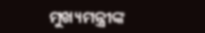ମୁଖ୍ୟମନ୍ତ୍ରୀଙ୍କ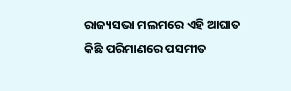ରାଜ୍ୟସଭା ମଲମରେ ଏହି ଆଘାତ କିଛି ପରିମାଣରେ ପସମୀତ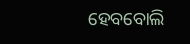ହେବବୋଲି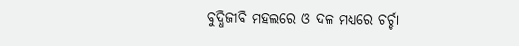ବୁଦ୍ଧିଜୀବି ମହଲରେ ଓ ଦଳ ମଧ୍ୟରେ ଚର୍ଚ୍ଚା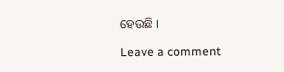ହେଉଛି ।

Leave a comment